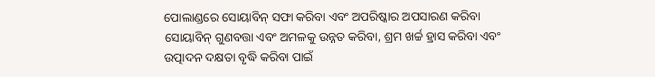ପୋଲାଣ୍ଡରେ ସୋୟାବିନ୍ ସଫା କରିବା ଏବଂ ଅପରିଷ୍କାର ଅପସାରଣ କରିବା ସୋୟାବିନ୍ ଗୁଣବତ୍ତା ଏବଂ ଅମଳକୁ ଉନ୍ନତ କରିବା, ଶ୍ରମ ଖର୍ଚ୍ଚ ହ୍ରାସ କରିବା ଏବଂ ଉତ୍ପାଦନ ଦକ୍ଷତା ବୃଦ୍ଧି କରିବା ପାଇଁ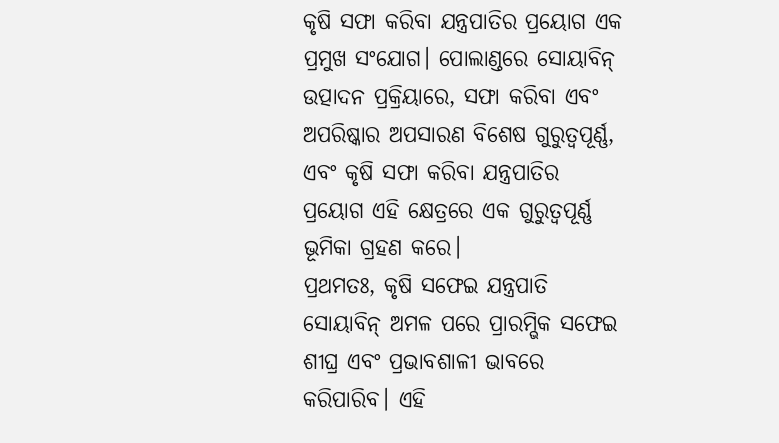କୃଷି ସଫା କରିବା ଯନ୍ତ୍ରପାତିର ପ୍ରୟୋଗ ଏକ ପ୍ରମୁଖ ସଂଯୋଗ। ପୋଲାଣ୍ଡରେ ସୋୟାବିନ୍ ଉତ୍ପାଦନ ପ୍ରକ୍ରିୟାରେ, ସଫା କରିବା ଏବଂ ଅପରିଷ୍କାର ଅପସାରଣ ବିଶେଷ ଗୁରୁତ୍ୱପୂର୍ଣ୍ଣ, ଏବଂ କୃଷି ସଫା କରିବା ଯନ୍ତ୍ରପାତିର ପ୍ରୟୋଗ ଏହି କ୍ଷେତ୍ରରେ ଏକ ଗୁରୁତ୍ୱପୂର୍ଣ୍ଣ ଭୂମିକା ଗ୍ରହଣ କରେ।
ପ୍ରଥମତଃ, କୃଷି ସଫେଇ ଯନ୍ତ୍ରପାତି ସୋୟାବିନ୍ ଅମଳ ପରେ ପ୍ରାରମ୍ଭିକ ସଫେଇ ଶୀଘ୍ର ଏବଂ ପ୍ରଭାବଶାଳୀ ଭାବରେ କରିପାରିବ। ଏହି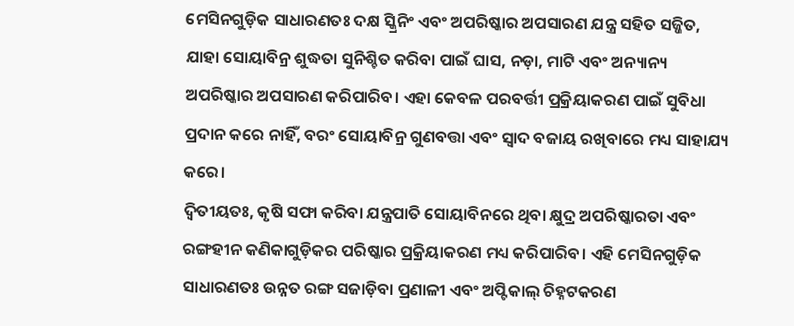ମେସିନଗୁଡ଼ିକ ସାଧାରଣତଃ ଦକ୍ଷ ସ୍କ୍ରିନିଂ ଏବଂ ଅପରିଷ୍କାର ଅପସାରଣ ଯନ୍ତ୍ର ସହିତ ସଜ୍ଜିତ, ଯାହା ସୋୟାବିନ୍ର ଶୁଦ୍ଧତା ସୁନିଶ୍ଚିତ କରିବା ପାଇଁ ଘାସ, ନଡ଼ା, ମାଟି ଏବଂ ଅନ୍ୟାନ୍ୟ ଅପରିଷ୍କାର ଅପସାରଣ କରିପାରିବ। ଏହା କେବଳ ପରବର୍ତ୍ତୀ ପ୍ରକ୍ରିୟାକରଣ ପାଇଁ ସୁବିଧା ପ୍ରଦାନ କରେ ନାହିଁ, ବରଂ ସୋୟାବିନ୍ର ଗୁଣବତ୍ତା ଏବଂ ସ୍ୱାଦ ବଜାୟ ରଖିବାରେ ମଧ୍ୟ ସାହାଯ୍ୟ କରେ।
ଦ୍ୱିତୀୟତଃ, କୃଷି ସଫା କରିବା ଯନ୍ତ୍ରପାତି ସୋୟାବିନରେ ଥିବା କ୍ଷୁଦ୍ର ଅପରିଷ୍କାରତା ଏବଂ ରଙ୍ଗହୀନ କଣିକାଗୁଡ଼ିକର ପରିଷ୍କାର ପ୍ରକ୍ରିୟାକରଣ ମଧ୍ୟ କରିପାରିବ। ଏହି ମେସିନଗୁଡ଼ିକ ସାଧାରଣତଃ ଉନ୍ନତ ରଙ୍ଗ ସଜାଡ଼ିବା ପ୍ରଣାଳୀ ଏବଂ ଅପ୍ଟିକାଲ୍ ଚିହ୍ନଟକରଣ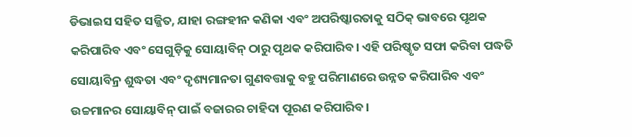ଡିଭାଇସ ସହିତ ସଜ୍ଜିତ, ଯାହା ରଙ୍ଗହୀନ କଣିକା ଏବଂ ଅପରିଷ୍କାରତାକୁ ସଠିକ୍ ଭାବରେ ପୃଥକ କରିପାରିବ ଏବଂ ସେଗୁଡ଼ିକୁ ସୋୟାବିନ୍ ଠାରୁ ପୃଥକ କରିପାରିବ। ଏହି ପରିଷ୍କୃତ ସଫା କରିବା ପଦ୍ଧତି ସୋୟାବିନ୍ର ଶୁଦ୍ଧତା ଏବଂ ଦୃଶ୍ୟମାନତା ଗୁଣବତ୍ତାକୁ ବହୁ ପରିମାଣରେ ଉନ୍ନତ କରିପାରିବ ଏବଂ ଉଚ୍ଚମାନର ସୋୟାବିନ୍ ପାଇଁ ବଜାରର ଚାହିଦା ପୂରଣ କରିପାରିବ।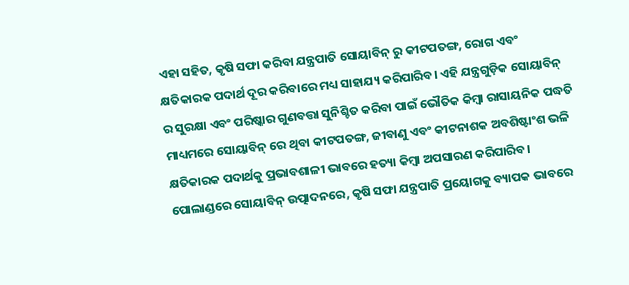ଏହା ସହିତ, କୃଷି ସଫା କରିବା ଯନ୍ତ୍ରପାତି ସୋୟାବିନ୍ ରୁ କୀଟପତଙ୍ଗ, ରୋଗ ଏବଂ କ୍ଷତିକାରକ ପଦାର୍ଥ ଦୂର କରିବାରେ ମଧ୍ୟ ସାହାଯ୍ୟ କରିପାରିବ। ଏହି ଯନ୍ତ୍ରଗୁଡ଼ିକ ସୋୟାବିନ୍ ର ସୁରକ୍ଷା ଏବଂ ପରିଷ୍କାର ଗୁଣବତ୍ତା ସୁନିଶ୍ଚିତ କରିବା ପାଇଁ ଭୌତିକ କିମ୍ବା ରାସାୟନିକ ପଦ୍ଧତି ମାଧ୍ୟମରେ ସୋୟାବିନ୍ ରେ ଥିବା କୀଟପତଙ୍ଗ, ଜୀବାଣୁ ଏବଂ କୀଟନାଶକ ଅବଶିଷ୍ଟାଂଶ ଭଳି କ୍ଷତିକାରକ ପଦାର୍ଥକୁ ପ୍ରଭାବଶାଳୀ ଭାବରେ ହତ୍ୟା କିମ୍ବା ଅପସାରଣ କରିପାରିବ।
ପୋଲାଣ୍ଡରେ ସୋୟାବିନ୍ ଉତ୍ପାଦନରେ, କୃଷି ସଫା ଯନ୍ତ୍ରପାତି ପ୍ରୟୋଗକୁ ବ୍ୟାପକ ଭାବରେ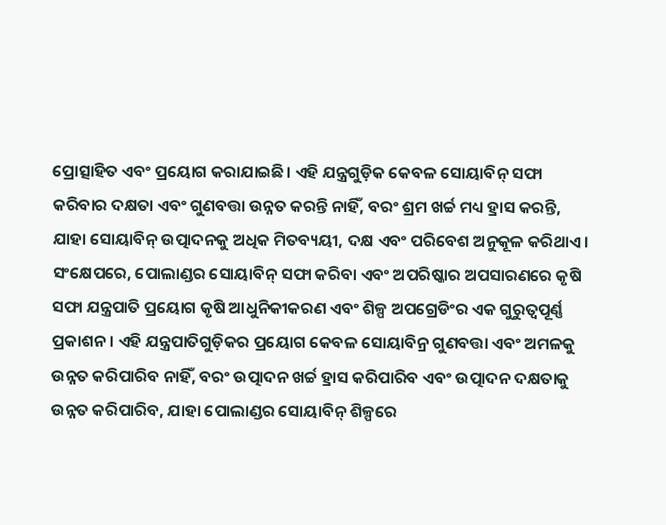ପ୍ରୋତ୍ସାହିତ ଏବଂ ପ୍ରୟୋଗ କରାଯାଇଛି। ଏହି ଯନ୍ତ୍ରଗୁଡ଼ିକ କେବଳ ସୋୟାବିନ୍ ସଫା କରିବାର ଦକ୍ଷତା ଏବଂ ଗୁଣବତ୍ତା ଉନ୍ନତ କରନ୍ତି ନାହିଁ, ବରଂ ଶ୍ରମ ଖର୍ଚ୍ଚ ମଧ୍ୟ ହ୍ରାସ କରନ୍ତି, ଯାହା ସୋୟାବିନ୍ ଉତ୍ପାଦନକୁ ଅଧିକ ମିତବ୍ୟୟୀ, ଦକ୍ଷ ଏବଂ ପରିବେଶ ଅନୁକୂଳ କରିଥାଏ।
ସଂକ୍ଷେପରେ, ପୋଲାଣ୍ଡର ସୋୟାବିନ୍ ସଫା କରିବା ଏବଂ ଅପରିଷ୍କାର ଅପସାରଣରେ କୃଷି ସଫା ଯନ୍ତ୍ରପାତି ପ୍ରୟୋଗ କୃଷି ଆଧୁନିକୀକରଣ ଏବଂ ଶିଳ୍ପ ଅପଗ୍ରେଡିଂର ଏକ ଗୁରୁତ୍ୱପୂର୍ଣ୍ଣ ପ୍ରକାଶନ। ଏହି ଯନ୍ତ୍ରପାତିଗୁଡ଼ିକର ପ୍ରୟୋଗ କେବଳ ସୋୟାବିନ୍ର ଗୁଣବତ୍ତା ଏବଂ ଅମଳକୁ ଉନ୍ନତ କରିପାରିବ ନାହିଁ, ବରଂ ଉତ୍ପାଦନ ଖର୍ଚ୍ଚ ହ୍ରାସ କରିପାରିବ ଏବଂ ଉତ୍ପାଦନ ଦକ୍ଷତାକୁ ଉନ୍ନତ କରିପାରିବ, ଯାହା ପୋଲାଣ୍ଡର ସୋୟାବିନ୍ ଶିଳ୍ପରେ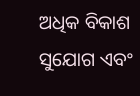ଅଧିକ ବିକାଶ ସୁଯୋଗ ଏବଂ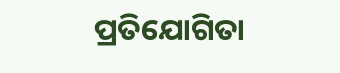ପ୍ରତିଯୋଗିତା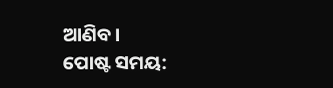ଆଣିବ।
ପୋଷ୍ଟ ସମୟ: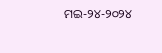ମଇ-୨୪-୨୦୨୪